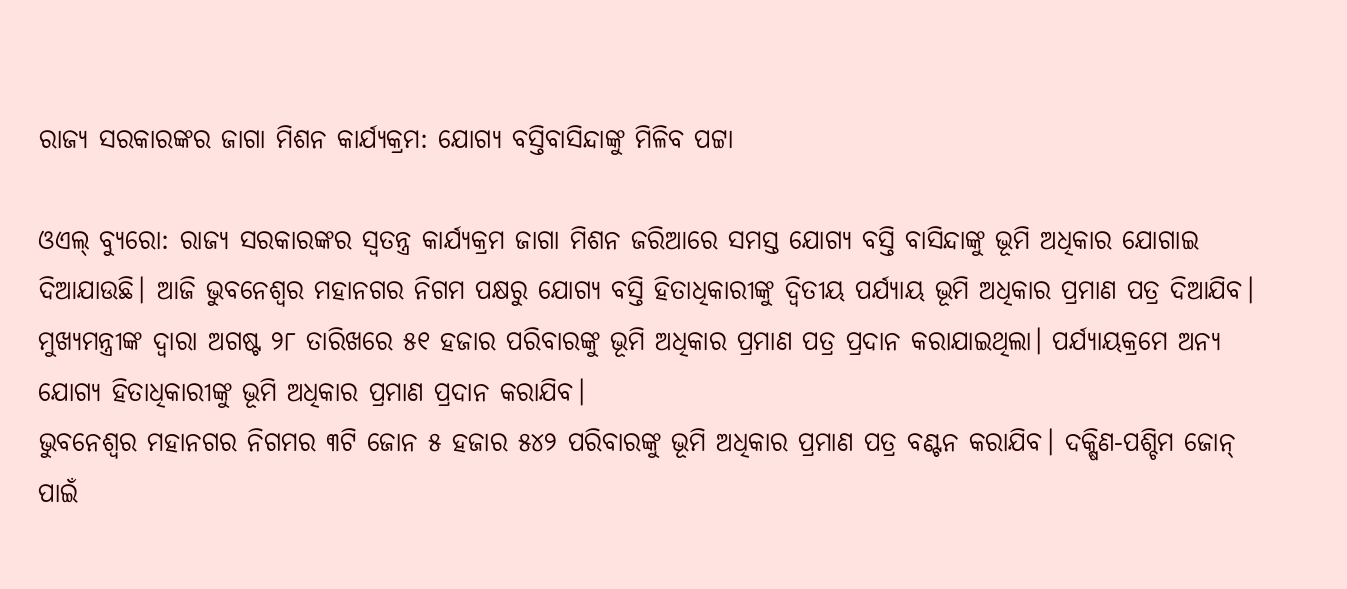ରାଜ୍ୟ ସରକାରଙ୍କର ଜାଗା ମିଶନ କାର୍ଯ୍ୟକ୍ରମ: ଯୋଗ୍ୟ ବସ୍ତିବାସିନ୍ଦାଙ୍କୁ ମିଳିବ ପଟ୍ଟା

ଓଏଲ୍ ବ୍ୟୁରୋ: ରାଜ୍ୟ ସରକାରଙ୍କର ସ୍ବତନ୍ତ୍ର କାର୍ଯ୍ୟକ୍ରମ ଜାଗା ମିଶନ ଜରିଆରେ ସମସ୍ତ ଯୋଗ୍ୟ ବସ୍ତି ବାସିନ୍ଦାଙ୍କୁ ଭୂମି ଅଧିକାର ଯୋଗାଇ ଦିଆଯାଉଛି। ଆଜି ଭୁବନେଶ୍ବର ମହାନଗର ନିଗମ ପକ୍ଷରୁ ଯୋଗ୍ୟ ବସ୍ତି ହିତାଧିକାରୀଙ୍କୁ ଦ୍ବିତୀୟ ପର୍ଯ୍ୟାୟ ଭୂମି ଅଧିକାର ପ୍ରମାଣ ପତ୍ର ଦିଆଯିବ। ମୁଖ୍ୟମନ୍ତ୍ରୀଙ୍କ ଦ୍ବାରା ଅଗଷ୍ଟ ୨୮ ତାରିଖରେ ୫୧ ହଜାର ପରିବାରଙ୍କୁ ଭୂମି ଅଧିକାର ପ୍ରମାଣ ପତ୍ର ପ୍ରଦାନ କରାଯାଇଥିଲା। ପର୍ଯ୍ୟାୟକ୍ରମେ ଅନ୍ୟ ଯୋଗ୍ୟ ହିତାଧିକାରୀଙ୍କୁ ଭୂମି ଅଧିକାର ପ୍ରମାଣ ପ୍ରଦାନ କରାଯିବ।
ଭୁବନେଶ୍ବର ମହାନଗର ନିଗମର ୩ଟି ଜୋନ ୫ ହଜାର ୫୪୨ ପରିବାରଙ୍କୁ ଭୂମି ଅଧିକାର ପ୍ରମାଣ ପତ୍ର ବଣ୍ଟନ କରାଯିବ। ଦକ୍ଷିଣ-ପଶ୍ଚିମ ଜୋନ୍ ପାଇଁ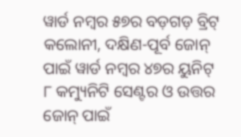ୱାର୍ଡ ନମ୍ବର ୫୭ର ବଡ଼ଗଡ଼ ବ୍ରିଟ୍ କଲୋନୀ, ଦକ୍ଷିଣ-ପୂର୍ବ ଜୋନ୍ ପାଇଁ ୱାର୍ଡ ନମ୍ବର ୪୭ର ୟୁନିଟ୍ ୮ କମ୍ୟୁନିଟି ସେଣ୍ଟର ଓ ଉତ୍ତର ଜୋନ୍ ପାଇଁ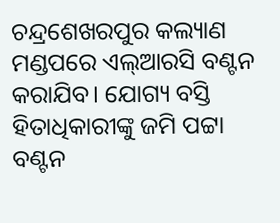ଚନ୍ଦ୍ରଶେଖରପୁର କଲ୍ୟାଣ ମଣ୍ଡପରେ ଏଲ୍ଆରସି ବଣ୍ଟନ କରାଯିବ। ଯୋଗ୍ୟ ବସ୍ତି ହିତାଧିକାରୀଙ୍କୁ ଜମି ପଟ୍ଟା ବଣ୍ଟନ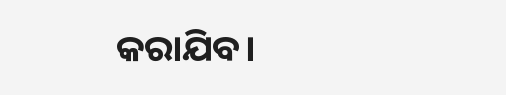କରାଯିବ।